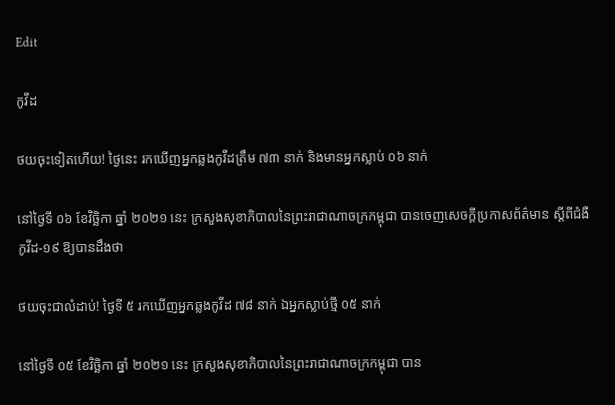Edit

កូវីដ

ថយចុះទៀតហើយ! ថ្ងៃនេះ រកឃើញអ្នកឆ្លងកូវីដត្រឹម ៧៣ នាក់ និងមានអ្នកស្លាប់ ០៦ នាក់

នៅថ្ងៃទី ០៦ ខែវិច្ឆិកា ឆ្នាំ ២០២១ នេះ ក្រសួងសុខាភិបាលនៃព្រះរាជាណាចក្រកម្ពុជា បានចេញសេចក្តីប្រកាសព័ត៌មាន ស្ដីពីជំងឺកូវីដ-១៩ ឱ្យបានដឹងថា

ថយចុះជាលំដាប់! ថ្ងៃទី ៥ រកឃើញអ្នកឆ្លងកូវីដ ៧៨ នាក់ ឯអ្នកស្លាប់ថ្មី ០៥ នាក់

នៅថ្ងៃទី ០៥ ខែវិច្ឆិកា ឆ្នាំ ២០២១ នេះ ក្រសួងសុខាភិបាលនៃព្រះរាជាណាចក្រកម្ពុជា បាន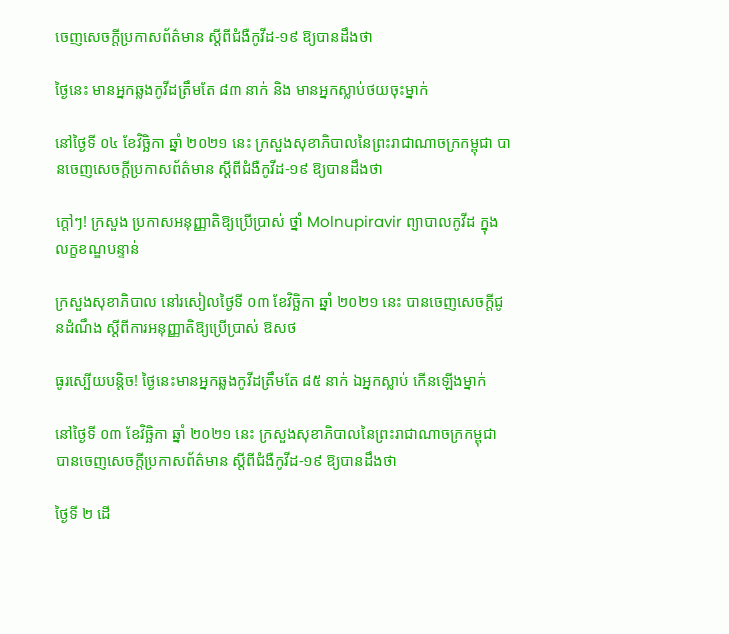ចេញសេចក្តីប្រកាសព័ត៌មាន ស្ដីពីជំងឺកូវីដ-១៩ ឱ្យបានដឹងថា

ថ្ងៃនេះ មានអ្នកឆ្លងកូវីដត្រឹមតែ ៨៣ នាក់ និង មានអ្នកស្លាប់ថយចុះម្នាក់

នៅថ្ងៃទី ០៤ ខែវិច្ឆិកា ឆ្នាំ ២០២១ នេះ ក្រសួងសុខាភិបាលនៃព្រះរាជាណាចក្រកម្ពុជា បានចេញសេចក្តីប្រកាសព័ត៌មាន ស្ដីពីជំងឺកូវីដ-១៩ ឱ្យបានដឹងថា

ក្ដៅៗ! ក្រសួង ប្រកាសអនុញ្ញាតិឱ្យប្រើប្រាស់ ថ្នាំ Molnupiravir ព្យាបាលកូវីដ ក្នុងលក្ខខណ្ឌបន្ទាន់

ក្រសួងសុខាភិបាល នៅរសៀលថ្ងៃទី ០៣ ខែវិច្ឆិកា ឆ្នាំ ២០២១ នេះ បានចេញសេចក្ដីជូនដំណឹង ស្ដីពីការអនុញ្ញាតិឱ្យប្រើប្រាស់ ឱសថ

ធូរស្បើយបន្តិច! ថ្ងៃនេះមានអ្នកឆ្លងកូវីដត្រឹមតែ ៨៥ នាក់ ឯអ្នកស្លាប់ កើនឡើងម្នាក់

នៅថ្ងៃទី ០៣ ខែវិច្ឆិកា ឆ្នាំ ២០២១ នេះ ក្រសួងសុខាភិបាលនៃព្រះរាជាណាចក្រកម្ពុជា បានចេញសេចក្តីប្រកាសព័ត៌មាន ស្ដីពីជំងឺកូវីដ-១៩ ឱ្យបានដឹងថា

ថ្ងៃទី ២ ដើ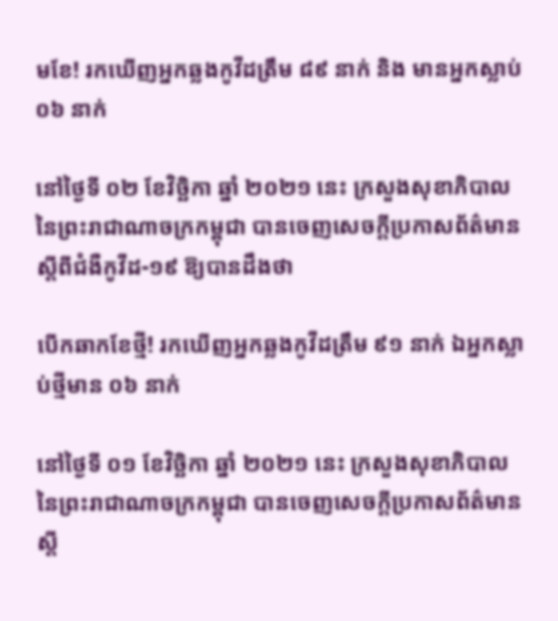មខែ! រកឃើញអ្នកឆ្លងកូវីដត្រឹម ៨៩ នាក់ និង មានអ្នកស្លាប់ ០៦ នាក់

នៅថ្ងៃទី ០២ ខែវិច្ឆិកា ឆ្នាំ ២០២១ នេះ ក្រសួងសុខាភិបាលនៃព្រះរាជាណាចក្រកម្ពុជា បានចេញសេចក្តីប្រកាសព័ត៌មាន ស្ដីពីជំងឺកូវីដ-១៩ ឱ្យបានដឹងថា

បើកឆាកខែថ្មី! រកឃើញអ្នកឆ្លងកូវីដត្រឹម ៩១ នាក់ ឯអ្នកស្លាប់ថ្មីមាន ០៦ នាក់

នៅថ្ងៃទី ០១ ខែវិច្ឆិកា ឆ្នាំ ២០២១ នេះ ក្រសួងសុខាភិបាលនៃព្រះរាជាណាចក្រកម្ពុជា បានចេញសេចក្តីប្រកាសព័ត៌មាន ស្ដី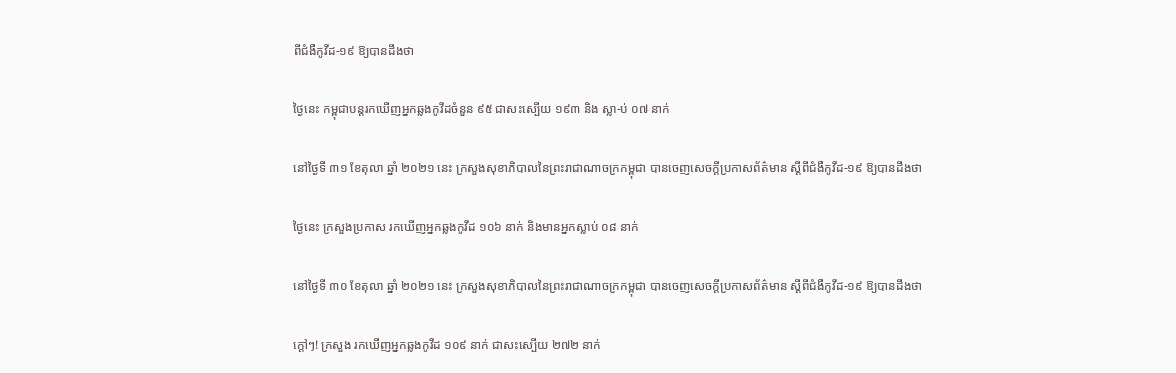ពីជំងឺកូវីដ-១៩ ឱ្យបានដឹងថា

ថ្ងៃនេះ កម្ពុជាបន្តរកឃើញអ្នកឆ្លងកូវីដចំនួន ៩៥ ជាសះស្បើយ ១៩៣ និង ស្លា-ប់ ០៧ នាក់

នៅថ្ងៃទី ៣១ ខែតុលា ឆ្នាំ ២០២១ នេះ ក្រសួងសុខាភិបាលនៃព្រះរាជាណាចក្រកម្ពុជា បានចេញសេចក្តីប្រកាសព័ត៌មាន ស្ដីពីជំងឺកូវីដ-១៩ ឱ្យបានដឹងថា

ថ្ងៃនេះ ក្រសួងប្រកាស រកឃើញអ្នកឆ្លងកូវីដ ១០៦ នាក់ និងមានអ្នកស្លាប់ ០៨ នាក់

នៅថ្ងៃទី ៣០ ខែតុលា ឆ្នាំ ២០២១ នេះ ក្រសួងសុខាភិបាលនៃព្រះរាជាណាចក្រកម្ពុជា បានចេញសេចក្តីប្រកាសព័ត៌មាន ស្ដីពីជំងឺកូវីដ-១៩ ឱ្យបានដឹងថា

ក្ដៅៗ! ក្រសួង រកឃើញអ្នកឆ្លងកូវីដ ១០៩ នាក់ ជាសះស្បើយ ២៧២ នាក់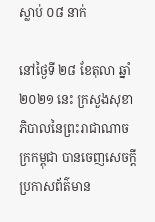ស្លាប់ ០៨ នាក់

នៅថ្ងៃទី ២៨ ខែតុលា ឆ្នាំ ២០២១ នេះ ក្រសួងសុខាភិបាលនៃព្រះរាជាណាចក្រកម្ពុជា បានចេញសេចក្តីប្រកាសព័ត៌មាន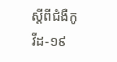ស្ដីពីជំងឺកូវីដ-១៩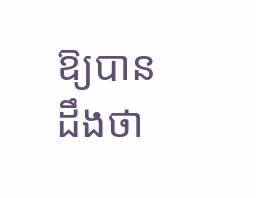ឱ្យបានដឹងថា